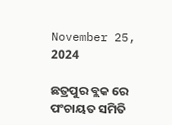November 25, 2024

ଛତ୍ରପୁର ବ୍ଲକ ରେ ପଂଚାୟତ ସମିତି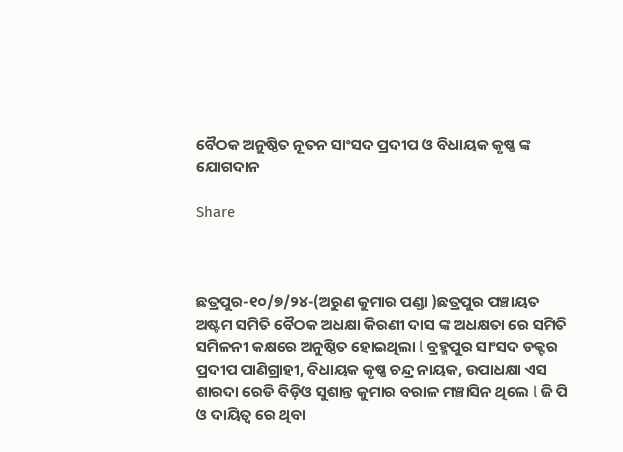ବୈଠକ ଅନୁଷ୍ଠିତ ନୂତନ ସାଂସଦ ପ୍ରଦୀପ ଓ ବିଧାୟକ କୃଷ୍ଣ ଙ୍କ ଯୋଗଦାନ

Share



ଛତ୍ରପୁର-୧୦/୭/୨୪-(ଅରୁଣ କୁମାର ପଣ୍ଡା )ଛତ୍ରପୁର ପଞ୍ଚାୟତ ଅଷ୍ଟମ ସମିତି ବୈଠକ ଅଧକ୍ଷା କିରଣୀ ଦାସ ଙ୍କ ଅଧକ୍ଷତା ରେ ସମିତି ସମିଳନୀ କକ୍ଷରେ ଅନୁଷ୍ଠିତ ହୋଇଥିଲା l ବ୍ରହ୍ମପୁର ସାଂସଦ ଡକ୍ଟର ପ୍ରଦୀପ ପାଣିଗ୍ରାହୀ, ବିଧାୟକ କୃଷ୍ଣ ଚନ୍ଦ୍ର ନାୟକ, ଉପାଧକ୍ଷା ଏସ ଶାରଦା ରେଡି ବିଡ଼ିଓ ସୁଶାନ୍ତ କୁମାର ବରାଳ ମଞ୍ଚାସିନ ଥିଲେ l ଜି ପି ଓ ଦାୟିତ୍ୱ ରେ ଥିବା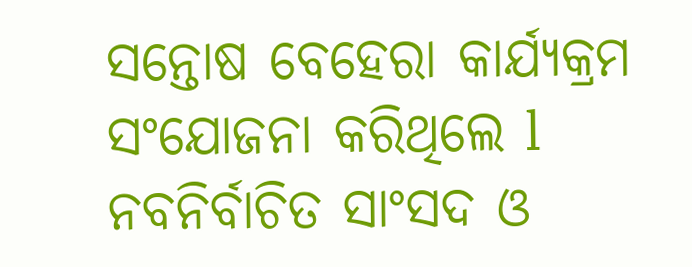ସନ୍ତୋଷ ବେହେରା କାର୍ଯ୍ୟକ୍ରମ ସଂଯୋଜନା କରିଥିଲେ l ନବନିର୍ବାଚିତ ସାଂସଦ ଓ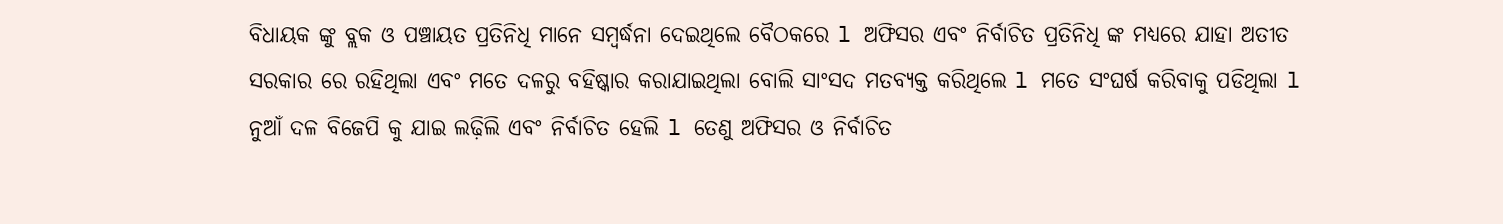ବିଧାୟକ ଙ୍କୁ ବ୍ଲକ ଓ ପଞ୍ଚାୟତ ପ୍ରତିନିଧି ମାନେ ସମ୍ବର୍ଦ୍ଧନା ଦେଇଥିଲେ ବୈଠକରେ l ଅଫିସର ଏବଂ ନିର୍ବାଚିତ ପ୍ରତିନିଧି ଙ୍କ ମଧ୍ୟରେ ଯାହା ଅତୀତ ସରକାର ରେ ରହିଥିଲା ଏବଂ ମତେ ଦଳରୁ ବହିଷ୍କାର କରାଯାଇଥିଲା ବୋଲି ସାଂସଦ ମତବ୍ୟକ୍ତ କରିଥିଲେ l ମତେ ସଂଘର୍ଷ କରିବାକୁ ପଡିଥିଲା l ନୁଆଁ ଦଳ ବିଜେପି କୁ ଯାଇ ଲଢ଼ିଲି ଏବଂ ନିର୍ବାଚିତ ହେଲି l ତେଣୁ ଅଫିସର ଓ ନିର୍ବାଚିତ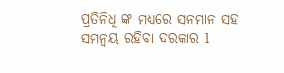ପ୍ରତିନିଧି ଙ୍କ ମଧ୍ୟରେ ସନମାନ ସହ ସମନ୍ୱୟ ରହିବା ଦରକାର l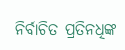ନିର୍ବାଚିତ ପ୍ରତିନଧିଙ୍କ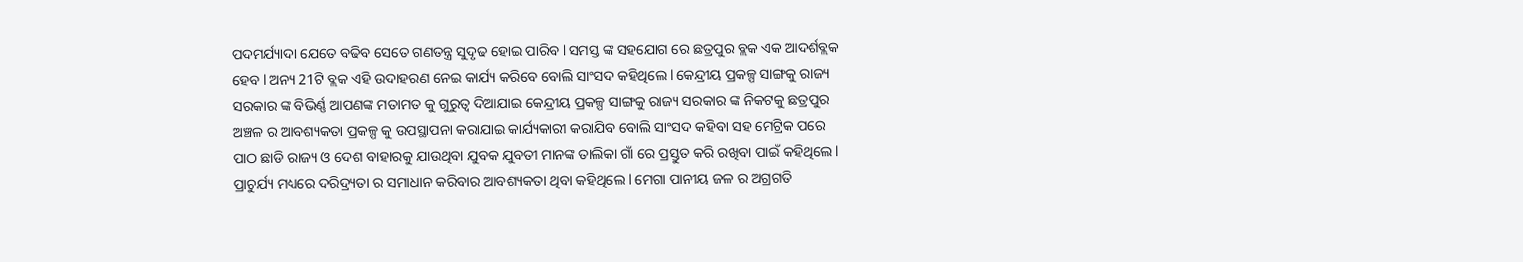ପଦମର୍ଯ୍ୟାଦା ଯେତେ ବଢିବ ସେତେ ଗଣତନ୍ତ୍ର ସୁଦୃଢ ହୋଇ ପାରିବ l ସମସ୍ତ ଙ୍କ ସହଯୋଗ ରେ ଛତ୍ରପୁର ବ୍ଲକ ଏକ ଆଦର୍ଶବ୍ଲକ ହେବ l ଅନ୍ୟ 21ଟି ବ୍ଲକ ଏହି ଉଦାହରଣ ନେଇ କାର୍ଯ୍ୟ କରିବେ ବୋଲି ସାଂସଦ କହିଥିଲେ l କେନ୍ଦ୍ରୀୟ ପ୍ରକଳ୍ପ ସାଙ୍ଗକୁ ରାଜ୍ୟ ସରକାର ଙ୍କ ବିଭିର୍ଣ୍ଣ ଆପଣଙ୍କ ମତାମତ କୁ ଗୁରୁତ୍ୱ ଦିଆଯାଇ କେନ୍ଦ୍ରୀୟ ପ୍ରକଳ୍ପ ସାଙ୍ଗକୁ ରାଜ୍ୟ ସରକାର ଙ୍କ ନିକଟକୁ ଛତ୍ରପୁର ଅଞ୍ଚଳ ର ଆବଶ୍ୟକତା ପ୍ରକଳ୍ପ କୁ ଉପସ୍ଥାପନା କରାଯାଇ କାର୍ଯ୍ୟକାରୀ କରାଯିବ ବୋଲି ସାଂସଦ କହିବା ସହ ମେଟ୍ରିକ ପରେ ପାଠ ଛାଡି ରାଜ୍ୟ ଓ ଦେଶ ବାହାରକୁ ଯାଉଥିବା ଯୁବକ ଯୁବତୀ ମାନଙ୍କ ତାଲିକା ଗାଁ ରେ ପ୍ରସ୍ତୁତ କରି ରଖିବା ପାଇଁ କହିଥିଲେ l ପ୍ରାଚୁର୍ଯ୍ୟ ମଧ୍ୟରେ ଦରିଦ୍ର୍ୟତା ର ସମାଧାନ କରିବାର ଆବଶ୍ୟକତା ଥିବା କହିଥିଲେ l ମେଗା ପାନୀୟ ଜଳ ର ଅଗ୍ରଗତି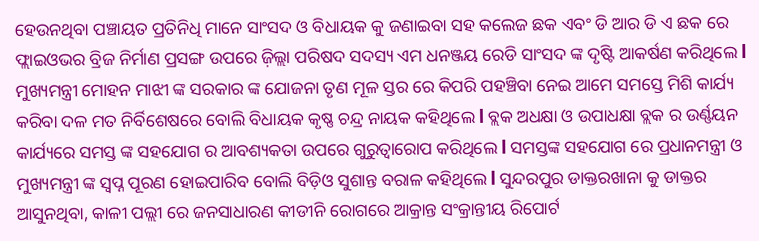ହେଉନଥିବା ପଞ୍ଚାୟତ ପ୍ରତିନିଧି ମାନେ ସାଂସଦ ଓ ବିଧାୟକ କୁ ଜଣାଇବା ସହ କଲେଜ ଛକ ଏବଂ ଡି ଆର ଡି ଏ ଛକ ରେ ଫ୍ଲାଇଓଭର ବ୍ରିଜ ନିର୍ମାଣ ପ୍ରସଙ୍ଗ ଉପରେ ଜ଼ିଲ୍ଲା ପରିଷଦ ସଦସ୍ୟ ଏମ ଧନଞ୍ଜୟ ରେଡି ସାଂସଦ ଙ୍କ ଦୃଷ୍ଟି ଆକର୍ଷଣ କରିଥିଲେ l ମୁଖ୍ୟମନ୍ତ୍ରୀ ମୋହନ ମାଝୀ ଙ୍କ ସରକାର ଙ୍କ ଯୋଜନା ତୃଣ ମୂଳ ସ୍ତର ରେ କିପରି ପହଞ୍ଚିବା ନେଇ ଆମେ ସମସ୍ତେ ମିଶି କାର୍ଯ୍ୟ କରିବା ଦଳ ମତ ନିର୍ବିଶେଷରେ ବୋଲି ବିଧାୟକ କୃଷ୍ଣ ଚନ୍ଦ୍ର ନାୟକ କହିଥିଲେ l ବ୍ଲକ ଅଧକ୍ଷା ଓ ଉପାଧକ୍ଷା ବ୍ଲକ ର ଉର୍ଣ୍ଣୟନ କାର୍ଯ୍ୟରେ ସମସ୍ତ ଙ୍କ ସହଯୋଗ ର ଆବଶ୍ୟକତା ଉପରେ ଗୁରୁତ୍ୱାରୋପ କରିଥିଲେ l ସମସ୍ତଙ୍କ ସହଯୋଗ ରେ ପ୍ରଧାନମନ୍ତ୍ରୀ ଓ ମୁଖ୍ୟମନ୍ତ୍ରୀ ଙ୍କ ସ୍ବପ୍ନ ପୂରଣ ହୋଇପାରିବ ବୋଲି ବିଡ଼ିଓ ସୁଶାନ୍ତ ବରାଳ କହିଥିଲେ l ସୁନ୍ଦରପୁର ଡାକ୍ତରଖାନା କୁ ଡାକ୍ତର ଆସୁନଥିବା, କାଳୀ ପଲ୍ଲୀ ରେ ଜନସାଧାରଣ କୀଡୀନି ରୋଗରେ ଆକ୍ରାନ୍ତ ସଂକ୍ରାନ୍ତୀୟ ରିପୋର୍ଟ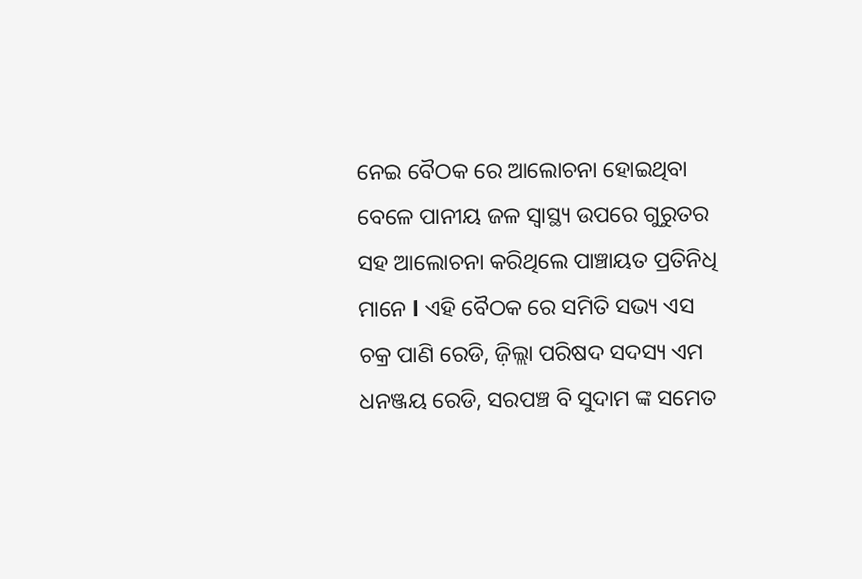ନେଇ ବୈଠକ ରେ ଆଲୋଚନା ହୋଇଥିବା ବେଳେ ପାନୀୟ ଜଳ ସ୍ୱାସ୍ଥ୍ୟ ଉପରେ ଗୁରୁତର ସହ ଆଲୋଚନା କରିଥିଲେ ପାଞ୍ଚାୟତ ପ୍ରତିନିଧି ମାନେ l ଏହି ବୈଠକ ରେ ସମିତି ସଭ୍ୟ ଏସ ଚକ୍ର ପାଣି ରେଡି, ଜ଼ିଲ୍ଲା ପରିଷଦ ସଦସ୍ୟ ଏମ ଧନଞ୍ଜୟ ରେଡି, ସରପଞ୍ଚ ବି ସୁଦାମ ଙ୍କ ସମେତ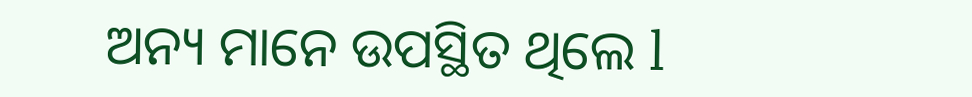ଅନ୍ୟ ମାନେ ଉପସ୍ଥିତ ଥିଲେ l